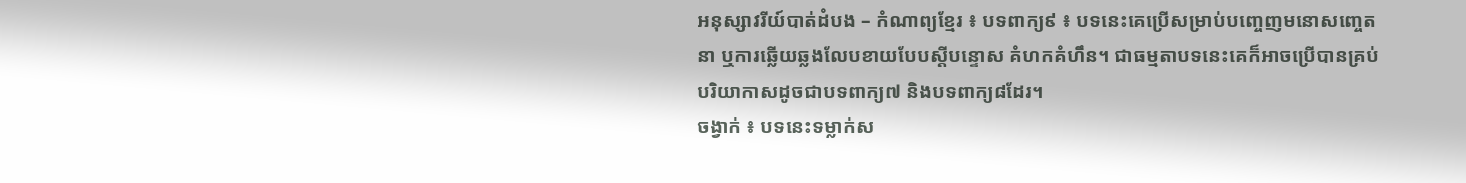អនុស្សាវរីយ៍បាត់ដំបង – កំណាព្យខ្មែរ ៖ បទពាក្យ៩ ៖ បទនេះគេប្រើសម្រាប់បញ្ចេញមនោសញ្ចេតនា ឬការឆ្លើយឆ្លងលែបខាយបែបស្ដីបន្ទោស គំហកគំហឹន។ ជាធម្មតាបទនេះគេក៏អាចប្រើបានគ្រប់បរិយាកាសដូចជាបទពាក្យ៧ និងបទពាក្យ៨ដែរ។
ចង្វាក់ ៖ បទនេះទម្លាក់ស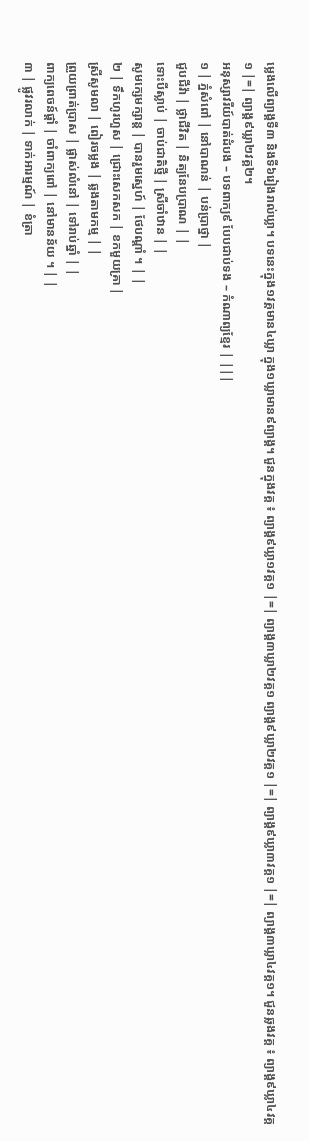ម្លេងលើព្យាង្គទី៣ និងទី៦រៀងរាល់ឃ្លា។ បទនេះក្នុង១វគ្គមាន៤ឃ្លា ក្នុង១ឃ្លាមាន៩ព្យាង្គ។ ជួនក្នុងវគ្គ ៖ ព្យាង្គ៩ឃ្លា១វគ្គ១ |=| ព្យាង្គ៣ឃ្លា២វគ្គ១ ព្យាង្គ៩ឃ្លា២វគ្គ១ |=| ព្យាង្គ៩ឃ្លា៣វគ្គ១ |=| ព្យាង្គ៣ឃ្លា៤វគ្គ១។ ជួនឆ្លងវគ្គ ៖ ព្យាង្គ៩ឃ្លា៤វគ្គ១ |=| ព្យាង្គ៩ឃ្លា២វគ្គ២។
អនុស្សាវរីយ៍បាត់ដំបង – បទពាក្យ៩ បែបជាប់ទង – កំណាព្យខ្មែរ | |||
១ | ភ្នំសំពៅ | នៅបាណន់ | បន់ប្រាថ្នា |
ជួបជីវ៉ា | ថ្លាជីវិត | និត្យនែបប្រាណ | |
ទោះបីស្លាប់ | ចាប់ជាតិថ្មី | ស្រីចាំឋាន | |
សូមក្សេមក្សាន្ត | បានរួមស្នេហ៍ | ថែបណ្តាំ ។ | |
២ | ទឹកហូរហួស | ជ្រោះសេកសក | ខកមួយគ្រា |
ស្រីសូមលា | ពៀរចម្លង | ឆ្លងតាមកម្ម | |
ព្រួយព្រាត់ប្រាស | ផ្លាស់លំនៅ | ទៅរាប់ឆ្នាំ | |
ពាក្យពេចន៍ផ្តាំ | ចាំពាក្យពៅ | នៅមានន័យ ។ | |
៣ | ផ្លូវរលាក់ | ទាក់អារម្មណ៍ | ខំត្រា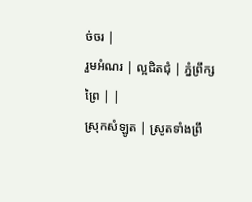ច់ចរ |
រួមអំណរ | ល្អជិតជុំ | ភ្នំព្រឹក្សព្រៃ | |
ស្រុកសំឡូត | ស្រូតទាំងព្រឹ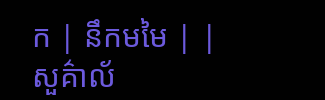ក | នឹកមមៃ | |
សួគ៌ាល័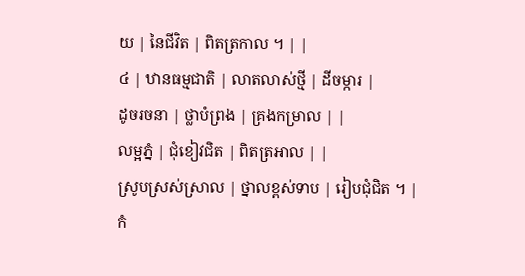យ | នៃជីវិត | ពិតត្រកាល ។ | |
៤ | ឋានធម្មជាតិ | លាតលាស់ថ្មី | ដីចម្ការ |
ដូចរចនា | ថ្លាបំព្រង | គ្រងកម្រាល | |
លម្អភ្នំ | ជុំខៀវជិត | ពិតត្រអាល | |
ស្រូបស្រស់ស្រាល | ថ្នាលខ្ពស់ទាប | រៀបជុំជិត ។ |
កំ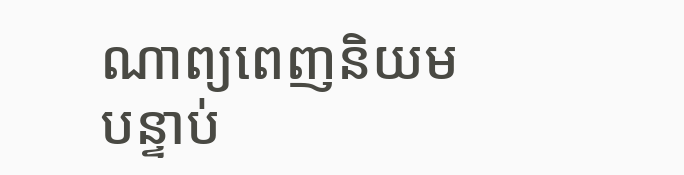ណាព្យពេញនិយមបន្ទាប់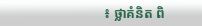៖ ថ្លាគំនិត ពិ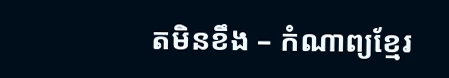តមិនខឹង – កំណាព្យខ្មែរ